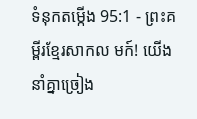ទំនុកតម្កើង 95:1 - ព្រះគម្ពីរខ្មែរសាកល មក៍! យើងនាំគ្នាច្រៀង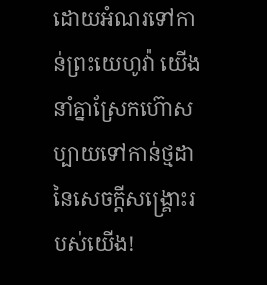ដោយអំណរទៅកាន់ព្រះយេហូវ៉ា យើងនាំគ្នាស្រែកហ៊ោសប្បាយទៅកាន់ថ្មដានៃសេចក្ដីសង្គ្រោះរបស់យើង!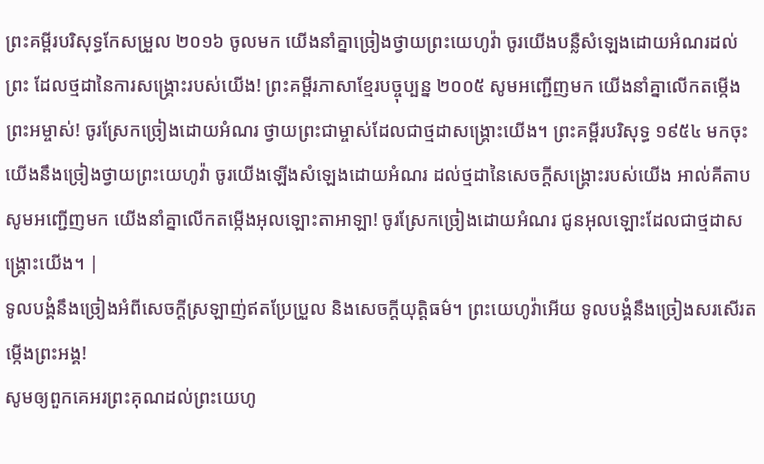ព្រះគម្ពីរបរិសុទ្ធកែសម្រួល ២០១៦ ចូលមក យើងនាំគ្នាច្រៀងថ្វាយព្រះយេហូវ៉ា ចូរយើងបន្លឺសំឡេងដោយអំណរដល់ព្រះ ដែលថ្មដានៃការសង្គ្រោះរបស់យើង! ព្រះគម្ពីរភាសាខ្មែរបច្ចុប្បន្ន ២០០៥ សូមអញ្ជើញមក យើងនាំគ្នាលើកតម្កើងព្រះអម្ចាស់! ចូរស្រែកច្រៀងដោយអំណរ ថ្វាយព្រះជាម្ចាស់ដែលជាថ្មដាសង្គ្រោះយើង។ ព្រះគម្ពីរបរិសុទ្ធ ១៩៥៤ មកចុះ យើងនឹងច្រៀងថ្វាយព្រះយេហូវ៉ា ចូរយើងឡើងសំឡេងដោយអំណរ ដល់ថ្មដានៃសេចក្ដីសង្គ្រោះរបស់យើង អាល់គីតាប សូមអញ្ជើញមក យើងនាំគ្នាលើកតម្កើងអុលឡោះតាអាឡា! ចូរស្រែកច្រៀងដោយអំណរ ជូនអុលឡោះដែលជាថ្មដាសង្គ្រោះយើង។ |
ទូលបង្គំនឹងច្រៀងអំពីសេចក្ដីស្រឡាញ់ឥតប្រែប្រួល និងសេចក្ដីយុត្តិធម៌។ ព្រះយេហូវ៉ាអើយ ទូលបង្គំនឹងច្រៀងសរសើរតម្កើងព្រះអង្គ!
សូមឲ្យពួកគេអរព្រះគុណដល់ព្រះយេហូ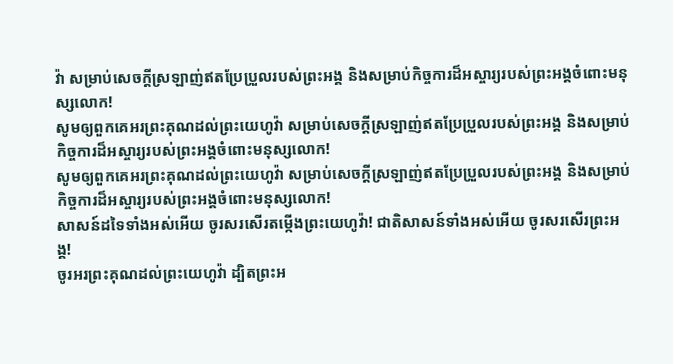វ៉ា សម្រាប់សេចក្ដីស្រឡាញ់ឥតប្រែប្រួលរបស់ព្រះអង្គ និងសម្រាប់កិច្ចការដ៏អស្ចារ្យរបស់ព្រះអង្គចំពោះមនុស្សលោក!
សូមឲ្យពួកគេអរព្រះគុណដល់ព្រះយេហូវ៉ា សម្រាប់សេចក្ដីស្រឡាញ់ឥតប្រែប្រួលរបស់ព្រះអង្គ និងសម្រាប់កិច្ចការដ៏អស្ចារ្យរបស់ព្រះអង្គចំពោះមនុស្សលោក!
សូមឲ្យពួកគេអរព្រះគុណដល់ព្រះយេហូវ៉ា សម្រាប់សេចក្ដីស្រឡាញ់ឥតប្រែប្រួលរបស់ព្រះអង្គ និងសម្រាប់កិច្ចការដ៏អស្ចារ្យរបស់ព្រះអង្គចំពោះមនុស្សលោក!
សាសន៍ដទៃទាំងអស់អើយ ចូរសរសើរតម្កើងព្រះយេហូវ៉ា! ជាតិសាសន៍ទាំងអស់អើយ ចូរសរសើរព្រះអង្គ!
ចូរអរព្រះគុណដល់ព្រះយេហូវ៉ា ដ្បិតព្រះអ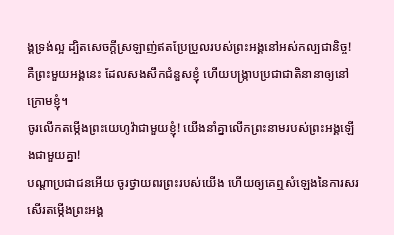ង្គទ្រង់ល្អ ដ្បិតសេចក្ដីស្រឡាញ់ឥតប្រែប្រួលរបស់ព្រះអង្គនៅអស់កល្បជានិច្ច!
គឺព្រះមួយអង្គនេះ ដែលសងសឹកជំនួសខ្ញុំ ហើយបង្ក្រាបប្រជាជាតិនានាឲ្យនៅក្រោមខ្ញុំ។
ចូរលើកតម្កើងព្រះយេហូវ៉ាជាមួយខ្ញុំ! យើងនាំគ្នាលើកព្រះនាមរបស់ព្រះអង្គឡើងជាមួយគ្នា!
បណ្ដាប្រជាជនអើយ ចូរថ្វាយពរព្រះរបស់យើង ហើយឲ្យគេឮសំឡេងនៃការសរសើរតម្កើងព្រះអង្គ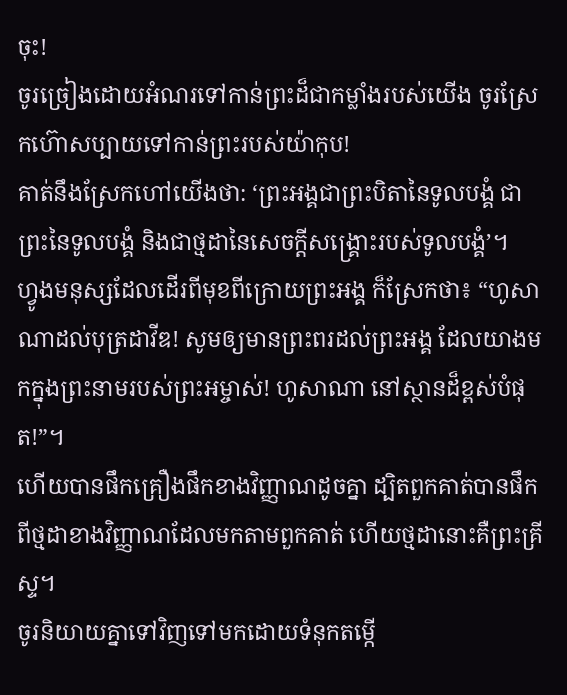ចុះ!
ចូរច្រៀងដោយអំណរទៅកាន់ព្រះដ៏ជាកម្លាំងរបស់យើង ចូរស្រែកហ៊ោសប្បាយទៅកាន់ព្រះរបស់យ៉ាកុប!
គាត់នឹងស្រែកហៅយើងថា: ‘ព្រះអង្គជាព្រះបិតានៃទូលបង្គំ ជាព្រះនៃទូលបង្គំ និងជាថ្មដានៃសេចក្ដីសង្គ្រោះរបស់ទូលបង្គំ’។
ហ្វូងមនុស្សដែលដើរពីមុខពីក្រោយព្រះអង្គ ក៏ស្រែកថា៖ “ហូសាណាដល់បុត្រដាវីឌ! សូមឲ្យមានព្រះពរដល់ព្រះអង្គ ដែលយាងមកក្នុងព្រះនាមរបស់ព្រះអម្ចាស់! ហូសាណា នៅស្ថានដ៏ខ្ពស់បំផុត!”។
ហើយបានផឹកគ្រឿងផឹកខាងវិញ្ញាណដូចគ្នា ដ្បិតពួកគាត់បានផឹកពីថ្មដាខាងវិញ្ញាណដែលមកតាមពួកគាត់ ហើយថ្មដានោះគឺព្រះគ្រីស្ទ។
ចូរនិយាយគ្នាទៅវិញទៅមកដោយទំនុកតម្កើ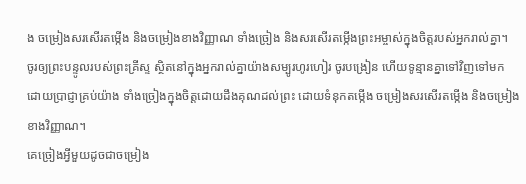ង ចម្រៀងសរសើរតម្កើង និងចម្រៀងខាងវិញ្ញាណ ទាំងច្រៀង និងសរសើរតម្កើងព្រះអម្ចាស់ក្នុងចិត្តរបស់អ្នករាល់គ្នា។
ចូរឲ្យព្រះបន្ទូលរបស់ព្រះគ្រីស្ទ ស្ថិតនៅក្នុងអ្នករាល់គ្នាយ៉ាងសម្បូរហូរហៀរ ចូរបង្រៀន ហើយទូន្មានគ្នាទៅវិញទៅមក ដោយប្រាជ្ញាគ្រប់យ៉ាង ទាំងច្រៀងក្នុងចិត្តដោយដឹងគុណដល់ព្រះ ដោយទំនុកតម្កើង ចម្រៀងសរសើរតម្កើង និងចម្រៀងខាងវិញ្ញាណ។
គេច្រៀងអ្វីមួយដូចជាចម្រៀង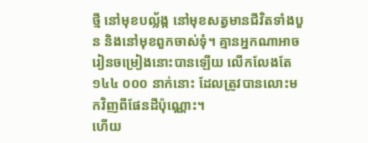ថ្មី នៅមុខបល្ល័ង្ក នៅមុខសត្វមានជីវិតទាំងបួន និងនៅមុខពួកចាស់ទុំ។ គ្មានអ្នកណាអាចរៀនចម្រៀងនោះបានឡើយ លើកលែងតែ ១៤៤ ០០០ នាក់នោះ ដែលត្រូវបានលោះមកវិញពីផែនដីប៉ុណ្ណោះ។
ហើយ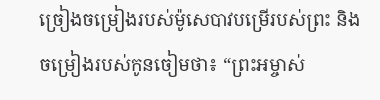ច្រៀងចម្រៀងរបស់ម៉ូសេបាវបម្រើរបស់ព្រះ និងចម្រៀងរបស់កូនចៀមថា៖ “ព្រះអម្ចាស់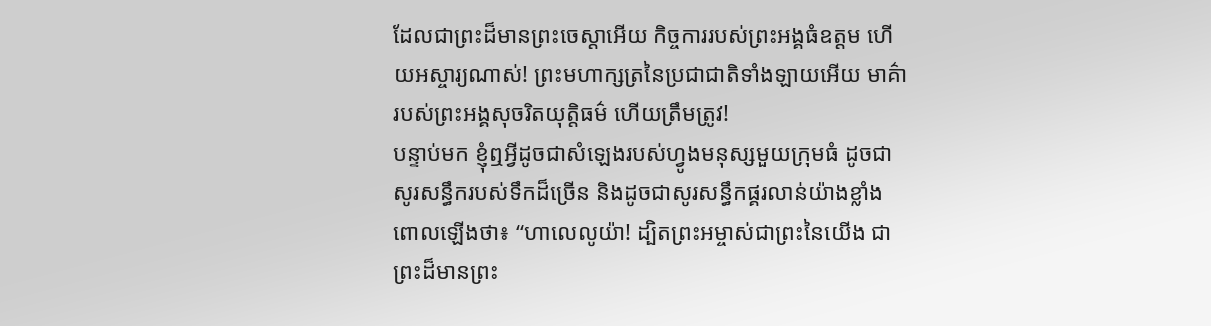ដែលជាព្រះដ៏មានព្រះចេស្ដាអើយ កិច្ចការរបស់ព្រះអង្គធំឧត្ដម ហើយអស្ចារ្យណាស់! ព្រះមហាក្សត្រនៃប្រជាជាតិទាំងឡាយអើយ មាគ៌ារបស់ព្រះអង្គសុចរិតយុត្តិធម៌ ហើយត្រឹមត្រូវ!
បន្ទាប់មក ខ្ញុំឮអ្វីដូចជាសំឡេងរបស់ហ្វូងមនុស្សមួយក្រុមធំ ដូចជាសូរសន្ធឹករបស់ទឹកដ៏ច្រើន និងដូចជាសូរសន្ធឹកផ្គរលាន់យ៉ាងខ្លាំង ពោលឡើងថា៖ “ហាលេលូយ៉ា! ដ្បិតព្រះអម្ចាស់ជាព្រះនៃយើង ជាព្រះដ៏មានព្រះ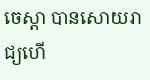ចេស្ដា បានសោយរាជ្យហើ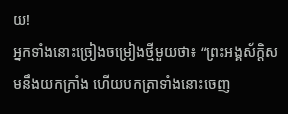យ!
អ្នកទាំងនោះច្រៀងចម្រៀងថ្មីមួយថា៖ “ព្រះអង្គស័ក្ដិសមនឹងយកក្រាំង ហើយបកត្រាទាំងនោះចេញ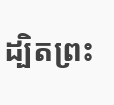ដ្បិតព្រះ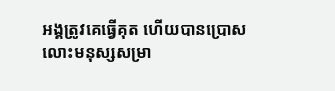អង្គត្រូវគេធ្វើគុត ហើយបានប្រោសលោះមនុស្សសម្រា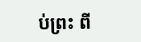ប់ព្រះ ពី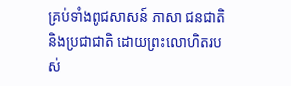គ្រប់ទាំងពូជសាសន៍ ភាសា ជនជាតិ និងប្រជាជាតិ ដោយព្រះលោហិតរបស់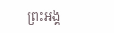ព្រះអង្គ